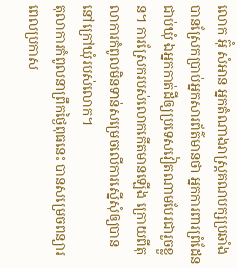លោក អ៊ុំ សំអាន អ្នកតំណាងរាស្ត្រគណបក្សប្រឆាំង បានស្រែកប្រាប់អ្នកសារព័ត៌មានថា អ្នកការពារព្រំដែនជាប់ឃុំ ឯអ្នកកាត់ដីឲ្យប្រទេសវៀតណាមបែរជារួចខ្លួន។ ការស្រែករបស់លោកកើតមានឡើង ក្រោយពីតុលាការកំពូលមិនទាន់សម្រេចលើការស្នើសុំឲ្យបាននៅក្រៅឃុំរបស់លោក។
តុលាការកំពូលនាព្រឹកថ្ងៃពុធនេះ បានសម្រេចពន្យារពេលប្រកាស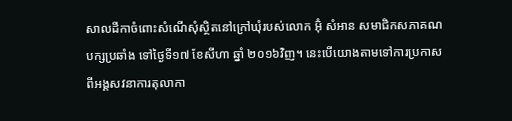សាលដីកាចំពោះសំណើសុំស្ថិតនៅក្រៅឃុំរបស់លោក អ៊ុំ សំអាន សមាជិកសភាគណបក្សប្រឆាំង ទៅថ្ងៃទី១៧ ខែសីហា ឆ្នាំ ២០១៦វិញ។ នេះបើយោងតាមទៅការប្រកាសពីអង្គសវនាការតុលាកា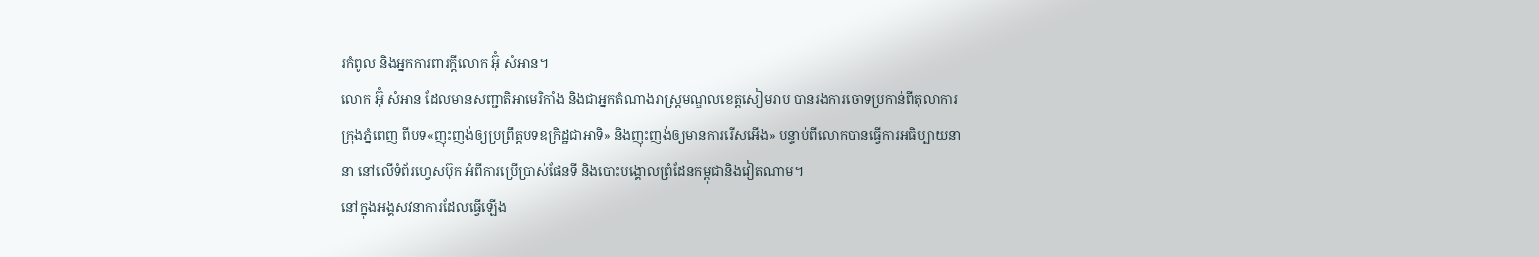រកំពូល និងអ្នកការពារក្តីលោក អ៊ុំ សំអាន។
លោក អ៊ុំ សំអាន ដែលមានសញ្ជាតិអាមេរិកាំង និងជាអ្នកតំណាងរាស្ត្រមណ្ឌលខេត្តសៀមរាប បានរងការចោទប្រកាន់ពីតុលាការក្រុងភ្នំពេញ ពីបទ«ញុះញង់ឲ្យប្រព្រឹត្តបទឧក្រិដ្ឋជាអាទិ» និងញុះញង់ឲ្យមានការរើសអើង» បន្ទាប់ពីលោកបានធ្វើការអធិប្បាយនានា នៅលើទំព័រហ្វេសប៊ុក អំពីការប្រើប្រាស់ផែនទី និងបោះបង្គោលព្រំដែនកម្ពុជានិងវៀតណាម។
នៅក្នុងអង្គសវនាការដែលធ្វើឡើង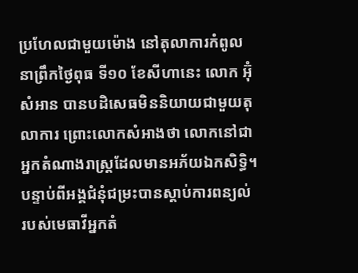ប្រហែលជាមួយម៉ោង នៅតុលាការកំពូលនាព្រឹកថ្ងៃពុធ ទី១០ ខែសីហានេះ លោក អ៊ុំ សំអាន បានបដិសេធមិននិយាយជាមួយតុលាការ ព្រោះលោកសំអាងថា លោកនៅជាអ្នកតំណាងរាស្ត្រដែលមានអភ័យឯកសិទ្ធិ។
បន្ទាប់ពីអង្គជំនុំជម្រះបានស្តាប់ការពន្យល់ របស់មេធាវីអ្នកតំ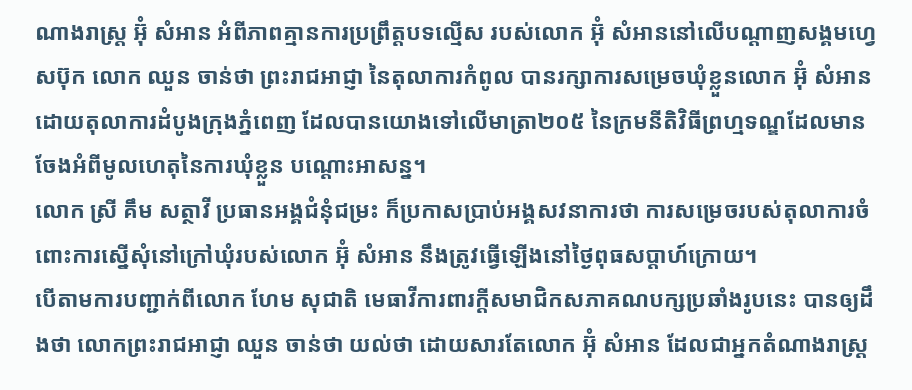ណាងរាស្ត្រ អ៊ុំ សំអាន អំពីភាពគ្មានការប្រព្រឹត្តបទល្មើស របស់លោក អ៊ុំ សំអាននៅលើបណ្តាញសង្គមហ្វេសប៊ុក លោក ឈួន ចាន់ថា ព្រះរាជអាជ្ញា នៃតុលាការកំពូល បានរក្សាការសម្រេចឃុំខ្លួនលោក អ៊ុំ សំអាន ដោយតុលាការដំបូងក្រុងភ្នំពេញ ដែលបានយោងទៅលើមាត្រា២០៥ នៃក្រមនីតិវិធីព្រហ្មទណ្ឌដែលមានចែងអំពីមូលហេតុនៃការឃុំខ្លួន បណ្តោះអាសន្ន។
លោក ស្រី គឹម សត្ថាវី ប្រធានអង្គជំនុំជម្រះ ក៏ប្រកាសប្រាប់អង្គសវនាការថា ការសម្រេចរបស់តុលាការចំពោះការស្នើសុំនៅក្រៅឃុំរបស់លោក អ៊ុំ សំអាន នឹងត្រូវធ្វើឡើងនៅថ្ងៃពុធសប្តាហ៍ក្រោយ។
បើតាមការបញ្ជាក់ពីលោក ហែម សុជាតិ មេធាវីការពារក្តីសមាជិកសភាគណបក្សប្រឆាំងរូបនេះ បានឲ្យដឹងថា លោកព្រះរាជអាជ្ញា ឈួន ចាន់ថា យល់ថា ដោយសារតែលោក អ៊ុំ សំអាន ដែលជាអ្នកតំណាងរាស្ត្រ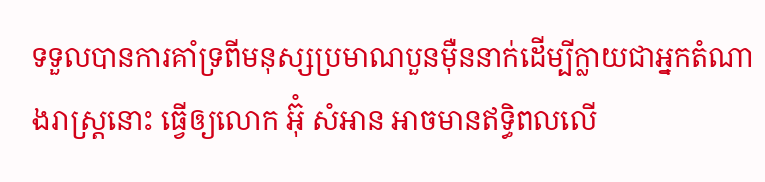ទទួលបានការគាំទ្រពីមនុស្សប្រមាណបួនម៉ឺននាក់ដើម្បីក្លាយជាអ្នកតំណាងរាស្ត្រនោះ ធ្វើឲ្យលោក អ៊ុំ សំអាន អាចមានឥទ្ធិពលលើ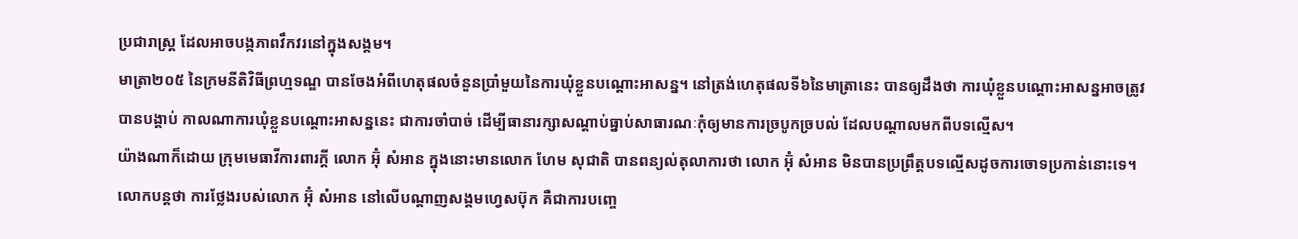ប្រជារាស្ត្រ ដែលអាចបង្កភាពវឹកវរនៅក្នុងសង្គម។
មាត្រា២០៥ នៃក្រមនីតិវិធីព្រហ្មទណ្ឌ បានចែងអំពីហេតុផលចំនួនប្រាំមួយនៃការឃុំខ្លួនបណ្តោះអាសន្ន។ នៅត្រង់ហេតុផលទី៦នៃមាត្រានេះ បានឲ្យដឹងថា ការឃុំខ្លួនបណ្ដោះអាសន្នអាចត្រូវបានបង្គាប់ កាលណាការឃុំខ្លួនបណ្ដោះអាសន្ននេះ ជាការចាំបាច់ ដើម្បីធានារក្សាសណ្ដាប់ធ្នាប់សាធារណៈកុំឲ្យមានការច្របូកច្របល់ ដែលបណ្តាលមកពីបទល្មើស។
យ៉ាងណាក៏ដោយ ក្រុមមេធាវីការពារក្តី លោក អ៊ុំ សំអាន ក្នុងនោះមានលោក ហែម សុជាតិ បានពន្យល់តុលាការថា លោក អ៊ុំ សំអាន មិនបានប្រព្រឹត្តបទល្មើសដូចការចោទប្រកាន់នោះទេ។
លោកបន្តថា ការថ្លែងរបស់លោក អ៊ុំ សំអាន នៅលើបណ្ដាញសង្គមហ្វេសប៊ុក គឺជាការបញ្ចេ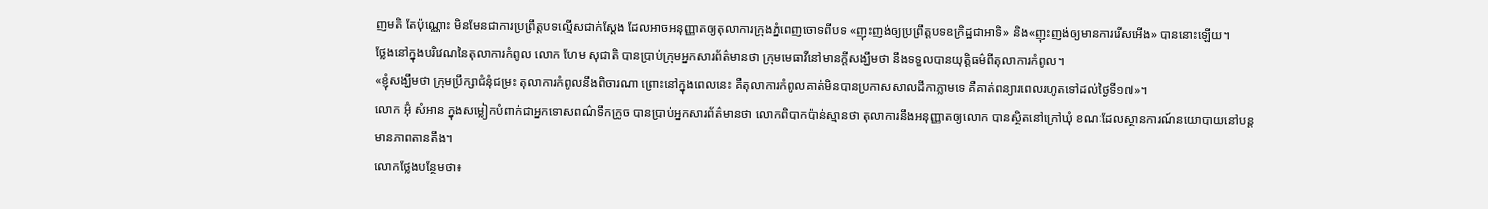ញមតិ តែប៉ុណ្ណោះ មិនមែនជាការប្រព្រឹត្តបទល្មើសជាក់ស្តែង ដែលអាចអនុញ្ញាតឲ្យតុលាការក្រុងភ្នំពេញចោទពីបទ «ញុះញង់ឲ្យប្រព្រឹត្តបទឧក្រិដ្ឋជាអាទិ» និង«ញុះញង់ឲ្យមានការរើសអើង» បាននោះឡើយ។
ថ្លែងនៅក្នុងបរិវេណនៃតុលាការកំពូល លោក ហែម សុជាតិ បានប្រាប់ក្រុមអ្នកសារព័ត៌មានថា ក្រុមមេធាវីនៅមានក្តីសង្ឃឹមថា នឹងទទួលបានយុត្តិធម៌ពីតុលាការកំពូល។
«ខ្ញុំសង្ឃឹមថា ក្រុមប្រឹក្សាជំនុំជម្រះ តុលាការកំពូលនឹងពិចារណា ព្រោះនៅក្នុងពេលនេះ គឺតុលាការកំពូលគាត់មិនបានប្រកាសសាលដីកាភ្លាមទេ គឺគាត់ពន្យារពេលរហូតទៅដល់ថ្ងៃទី១៧»។
លោក អ៊ុំ សំអាន ក្នុងសម្លៀកបំពាក់ជាអ្នកទោសពណ៌ទឹកក្រូច បានប្រាប់អ្នកសារព័ត៌មានថា លោកពិបាកប៉ាន់ស្មានថា តុលាការនឹងអនុញ្ញាតឲ្យលោក បានស្ថិតនៅក្រៅឃុំ ខណៈដែលស្ថានការណ៍នយោបាយនៅបន្តមានភាពតានតឹង។
លោកថ្លែងបន្ថែមថា៖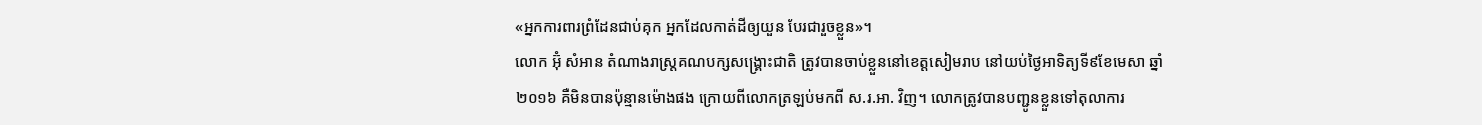«អ្នកការពារព្រំដែនជាប់គុក អ្នកដែលកាត់ដីឲ្យយួន បែរជារួចខ្លួន»។
លោក អ៊ុំ សំអាន តំណាងរាស្ត្រគណបក្សសង្គ្រោះជាតិ ត្រូវបានចាប់ខ្លួននៅខេត្តសៀមរាប នៅយប់ថ្ងៃអាទិត្យទី៩ខែមេសា ឆ្នាំ២០១៦ គឺមិនបានប៉ុន្មានម៉ោងផង ក្រោយពីលោកត្រឡប់មកពី ស.រ.អា. វិញ។ លោកត្រូវបានបញ្ជូនខ្លួនទៅតុលាការ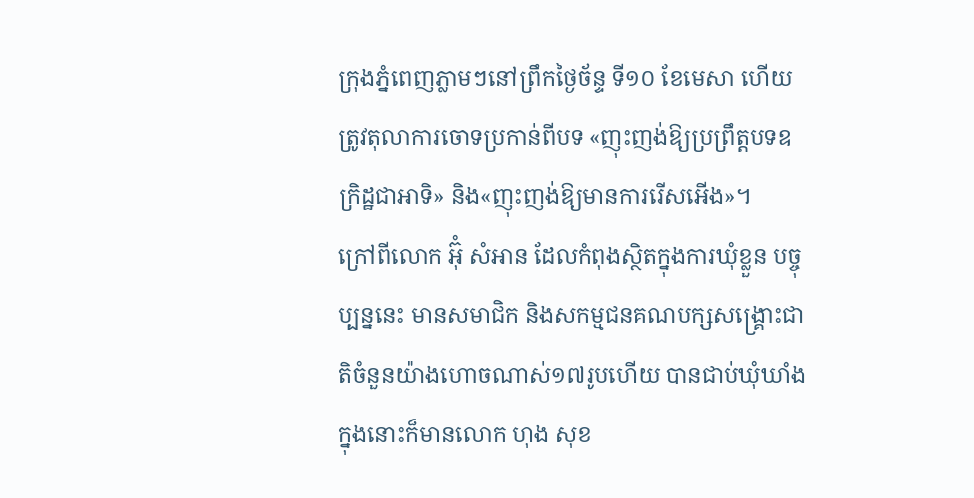ក្រុងភ្នំពេញភ្លាមៗនៅព្រឹកថ្ងៃច័ន្ទ ទី១០ ខែមេសា ហើយត្រូវតុលាការចោទប្រកាន់ពីបទ «ញុះញង់ឱ្យប្រព្រឹត្តបទឧក្រិដ្ឋជាអាទិ» និង«ញុះញង់ឱ្យមានការរើសអើង»។
ក្រៅពីលោក អ៊ុំ សំអាន ដែលកំពុងស្ថិតក្នុងការឃុំខ្លួន បច្ចុប្បន្ននេះ មានសមាជិក និងសកម្មជនគណបក្សសង្គ្រោះជាតិចំនួនយ៉ាងហោចណាស់១៧រូបហើយ បានជាប់ឃុំឃាំង ក្នុងនោះក៏មានលោក ហុង សុខ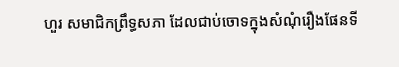ហួរ សមាជិកព្រឹទ្ធសភា ដែលជាប់ចោទក្នុងសំណុំរឿងផែនទី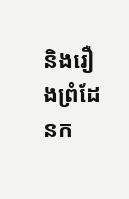និងរឿងព្រំដែនក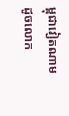ម្ពុជាវៀតណាមដូចលោក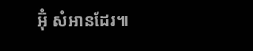អ៊ុំ សំអានដែរ៕